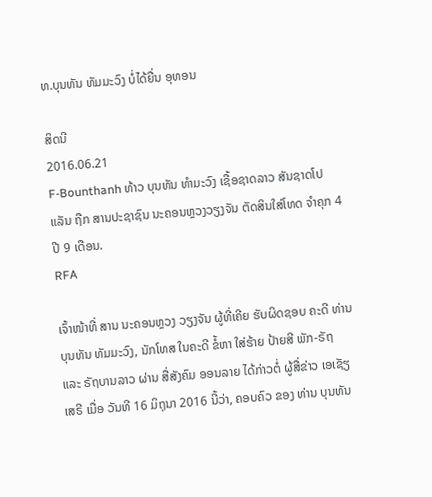ທ.ບຸນທັນ ທັມມະວົງ ບໍ່ໄດ້ຍື່ນ ອຸທອນ

ສິດນີ
2016.06.21
F-Bounthanh ທ້າວ ບຸນທັນ ທຳມະວົງ ເຊື້ອຊາດລາວ ສັນຊາດໂປແລັນ ຖືກ ສານປະຊາຊົນ ນະຄອນຫຼວງວຽງຈັນ ຕັດສິນໃສ່ໂທດ ຈຳຄຸກ 4 ປີ 9 ເດືອນ.
RFA

ເຈົ້າໜ້າທີ່ ສານ ນະຄອນຫຼວງ ວຽງຈັນ ຜູ້ທີ່ເຄີຍ ຮັບຜິດຊອບ ຄະດີ ທ່ານ ບຸນທັນ ທັມມະວົງ, ນັກໂທສ ໃນຄະດີ ຂໍ້ຫາ ໃສ່ຮ້າຍ ປ້າຍສີ ພັກ-ຣັຖ ແລະ ຣັຖບານລາວ ຜ່ານ ສື່ສັງຄົມ ອອນລາຍ ໄດ້ກ່າວຕໍ່ ຜູ້ສື່ຂ່າວ ເອເຊັຽເສຣີ ເມື່ອ ວັນທີ 16 ມິຖຸນາ 2016 ນີ້ວ່າ, ຄອບຄົວ ຂອງ ທ່ານ ບຸນທັນ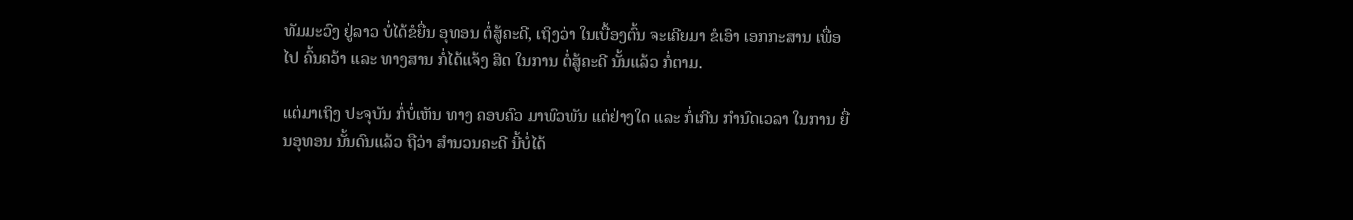ທັມມະວົງ ຢູ່ລາວ ບໍ່ໄດ້ຂໍຍື່ນ ອຸທອນ ຕໍ່ສູ້ຄະດີ, ເຖິງວ່າ ໃນເບື້ອງຕົ້ນ ຈະເຄີຍມາ ຂໍເອົາ ເອກກະສານ ເພື່ອໄປ ຄົ້ນຄວ້າ ແລະ ທາງສານ ກໍ່ໄດ້ແຈ້ງ ສິດ ໃນການ ຕໍ່ສູ້ຄະດີ ນັ້ນແລ້ວ ກໍ່ຕາມ.

ແຕ່ມາເຖິງ ປະຈຸບັນ ກໍ່ບໍ່ເຫັນ ທາງ ຄອບຄົວ ມາພົວພັນ ແຕ່ຢ່າງໃດ ແລະ ກໍ່ເກີນ ກຳນົດເວລາ ໃນການ ຍື່ນອຸທອນ ນັ້ນດົນແລ້ວ ຖືວ່າ ສຳນວນຄະດີ ນີ້ບໍ່ໄດ້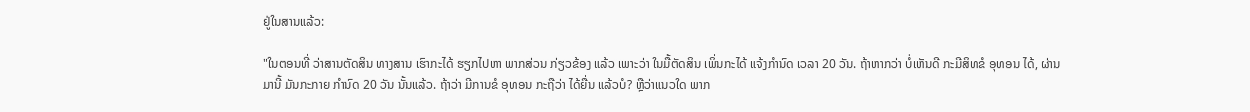ຢູ່ໃນສານແລ້ວ:

"ໃນຕອນທີ່ ວ່າສານຕັດສິນ ທາງສານ ເຮົາກະໄດ້ ຮຽກໄປຫາ ພາກສ່ວນ ກ່ຽວຂ້ອງ ແລ້ວ ເພາະວ່າ ໃນມື້ຕັດສິນ ເພິ່ນກະໄດ້ ແຈ້ງກຳນົດ ເວລາ 20 ວັນ. ຖ້າຫາກວ່າ ບໍ່ເຫັນດີ ກະມີສິທຂໍ ອຸທອນ ໄດ້, ຜ່ານມານີ້ ມັນກະກາຍ ກຳນົດ 20 ວັນ ນັ້ນແລ້ວ. ຖ້າວ່າ ມີການຂໍ ອຸທອນ ກະຖືວ່າ ໄດ້ຍື່ນ ແລ້ວບໍ? ຫຼືວ່າແນວໃດ ພາກ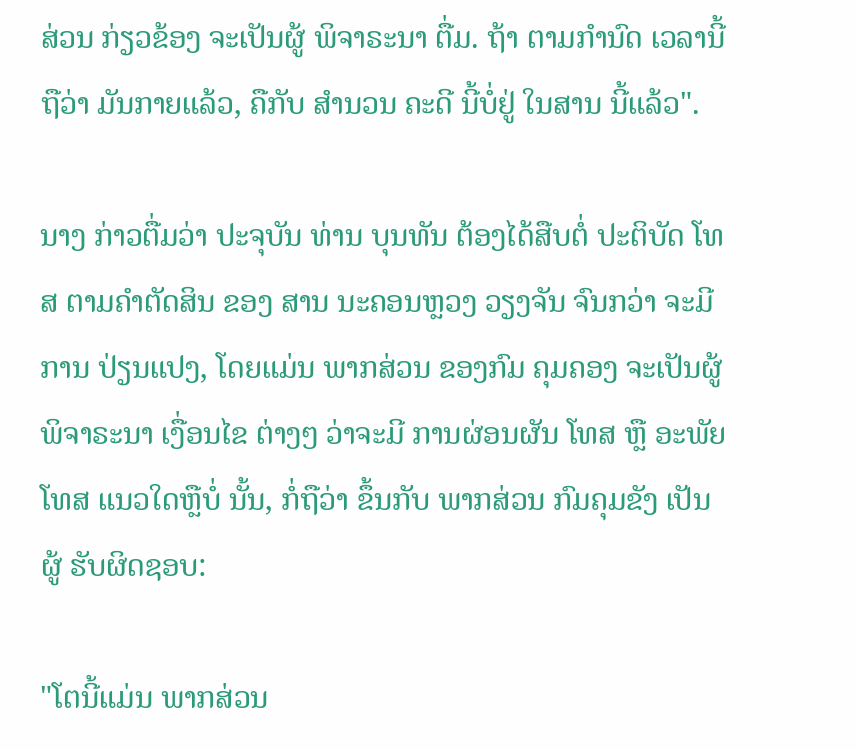ສ່ວນ ກ່ຽວຂ້ອງ ຈະເປັນຜູ້ ພິຈາຣະນາ ຕື່ມ. ຖ້າ ຕາມກຳນົດ ເວລານີ້ ຖືວ່າ ມັນກາຍແລ້ວ, ຄືກັບ ສຳນວນ ຄະດີ ນີ້ບໍ່ຢູ່ ໃນສານ ນີ້ແລ້ວ".

ນາງ ກ່າວຕື່ມວ່າ ປະຈຸບັນ ທ່ານ ບຸນທັນ ຕ້ອງໄດ້ສືບຕໍ່ ປະຕິບັດ ໂທສ ຕາມຄຳຕັດສິນ ຂອງ ສານ ນະຄອນຫຼວງ ວຽງຈັນ ຈົນກວ່າ ຈະມີການ ປ່ຽນແປງ, ໂດຍແມ່ນ ພາກສ່ວນ ຂອງກົມ ຄຸມຄອງ ຈະເປັນຜູ້ ພິຈາຣະນາ ເງື່ອນໄຂ ຕ່າງໆ ວ່າຈະມີ ການຜ່ອນຜັນ ໂທສ ຫຼື ອະພັຍໂທສ ແນວໃດຫຼືບໍ່ ນັ້ນ, ກໍ່ຖືວ່າ ຂຶ້ນກັບ ພາກສ່ວນ ກົມຄຸມຂັງ ເປັນຜູ້ ຮັບຜິດຊອບ:

"ໂຕນີ້ແມ່ນ ພາກສ່ວນ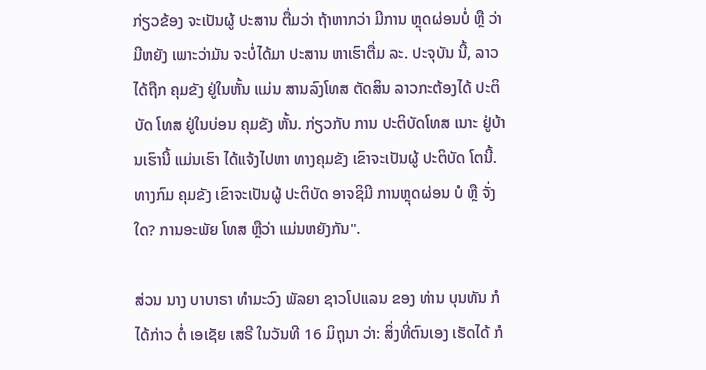ກ່ຽວຂ້ອງ ຈະເປັນຜູ້ ປະສານ ຕື່ມວ່າ ຖ້າຫາກວ່າ ມີການ ຫຼຸດຜ່ອນບໍ່ ຫຼື ວ່າມີຫຍັງ ເພາະວ່າມັນ ຈະບໍ່ໄດ້ມາ ປະສານ ຫາເຮົາຕື່ມ ລະ. ປະຈຸບັນ ນີ້, ລາວໄດ້ຖືກ ຄຸມຂັງ ຢູ່ໃນຫັ້ນ ແມ່ນ ສານລົງໂທສ ຕັດສິນ ລາວກະຕ້ອງໄດ້ ປະຕິບັດ ໂທສ ຢູ່ໃນບ່ອນ ຄຸມຂັງ ຫັ້ນ. ກ່ຽວກັບ ການ ປະຕິບັດໂທສ ເນາະ ຢູ່ບ້ານເຮົານີ້ ແມ່ນເຮົາ ໄດ້ແຈ້ງໄປຫາ ທາງຄຸມຂັງ ເຂົາຈະເປັນຜູ້ ປະຕິບັດ ໂຕນີ້. ທາງກົມ ຄຸມຂັງ ເຂົາຈະເປັນຜູ້ ປະຕິບັດ ອາຈຊິມີ ການຫຼຸດຜ່ອນ ບໍ ຫຼື ຈັ່ງໃດ? ການອະພັຍ ໂທສ ຫຼືວ່າ ແມ່ນຫຍັງກັນ".

ສ່ວນ ນາງ ບາບາຣາ ທຳມະວົງ ພັລຍາ ຊາວໂປແລນ ຂອງ ທ່ານ ບຸນທັນ ກໍໄດ້ກ່າວ ຕໍ່ ເອເຊັຍ ເສຣີ ໃນວັນທີ 16 ມິຖຸນາ ວ່າ: ສິ່ງທີ່ຕົນເອງ ເຮັດໄດ້ ກໍ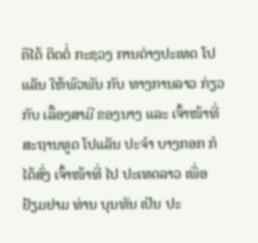ຄືໄດ້ ຕິດຕໍ່ ກະຊວງ ການຕ່າງປະເທດ ໂປແລັນ ໃຫ້ພົວພັນ ກັບ ທາງການລາວ ກ່ຽວກັບ ເລື້ອງສາມີ ຂອງນາງ ແລະ ເຈົ້າໜ້າທີ່ ສະຖານທູດ ໂປແລັນ ປະຈຳ ບາງກອກ ກໍໄດ້ສົ່ງ ເຈົ້າໜ້າທີ່ ໄປ ປະເທດລາວ ເພື່ອ ຢ້ຽມຢາມ ທ່ານ ບຸນທັນ ເປັນ ປະ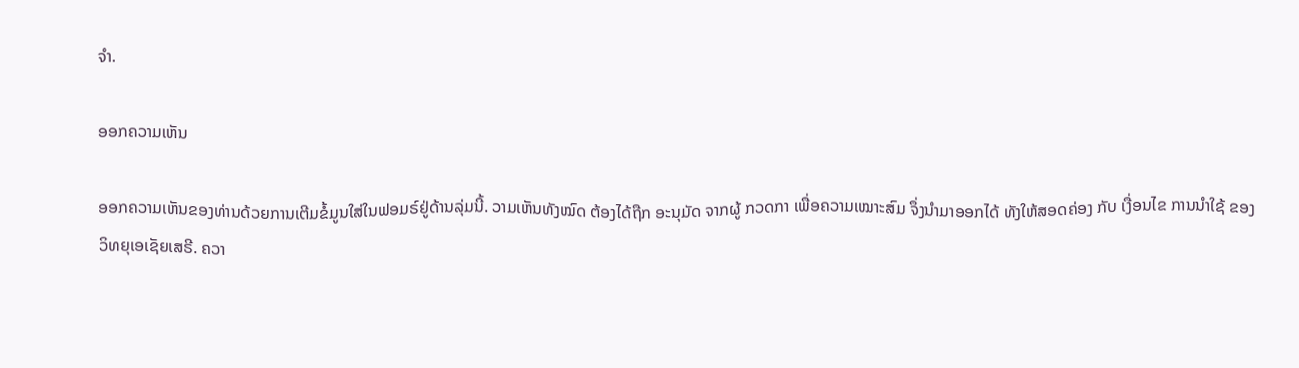ຈຳ.

ອອກຄວາມເຫັນ

ອອກຄວາມເຫັນຂອງທ່ານດ້ວຍການເຕີມຂໍ້ມູນໃສ່ໃນຟອມຣ໌ຢູ່ດ້ານລຸ່ມນີ້. ວາມເຫັນທັງໝົດ ຕ້ອງໄດ້ຖືກ ອະນຸມັດ ຈາກຜູ້ ກວດກາ ເພື່ອຄວາມເໝາະສົມ ຈຶ່ງນໍາມາອອກໄດ້ ທັງໃຫ້ສອດຄ່ອງ ກັບ ເງື່ອນໄຂ ການນຳໃຊ້ ຂອງ ວິທຍຸເອເຊັຍເສຣີ. ຄວາ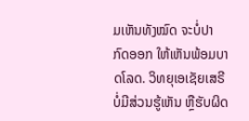ມເຫັນທັງໝົດ ຈະບໍ່ປາກົດອອກ ໃຫ້ເຫັນພ້ອມບາດໂລດ. ວິທຍຸເອເຊັຍເສຣີ ບໍ່ມີສ່ວນຮູ້ເຫັນ ຫຼືຮັບຜິດ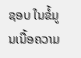ຊອບ ໃນຂໍ້ມູນເນື້ອຄວາມ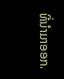ທີ່ນໍາມາອອກ.